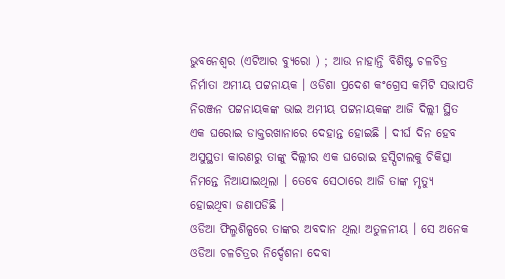ଭୁବନେଶ୍ୱର (ଏଟିଆର ବ୍ୟୁରୋ ) ; ଆଉ ନାହାନ୍ତି ବିଶିଷ୍ଟ ଚଳଚିତ୍ର ନିର୍ମାତା ଅମୀୟ ପଟ୍ଟନାୟକ । ଓଡିଶା ପ୍ରଦେଶ କଂଗ୍ରେସ କମିଟି ସଭାପତି ନିରଞ୍ଜନ ପଟ୍ଟନାୟକଙ୍କ ଭାଇ ଅମୀୟ ପଟ୍ଟନାୟକଙ୍କ ଆଜି ଦିଲ୍ଲୀ ସ୍ଥିତ ଏକ ଘରୋଇ ଡାକ୍ତରଖାନାରେ ଦେହାନ୍ତ ହୋଇଛି । ଦୀର୍ଘ ଦିନ ହେବ ଅସୁସ୍ଥତା କାରଣରୁ ତାଙ୍କୁ ଦିଲ୍ଲୀର ଏକ ଘରୋଇ ହସ୍ପିଟାଲକୁ ଚିକିତ୍ସା ନିମନ୍ତେ ନିଆଯାଇଥିଲା । ତେବେ ସେଠାରେ ଆଜି ତାଙ୍କ ମୃତ୍ୟୁ ହୋଇଥିବା ଜଣାପଡିଛି ।
ଓଡିଆ ଫିଲ୍ମଶିଳ୍ପରେ ତାଙ୍କର ଅବଦାନ ଥିଲା ଅତୁଳନୀୟ । ସେ ଅନେକ ଓଡିଆ ଚଳଚିତ୍ରର ନିର୍ଦ୍ଦେଶନା ଦେବା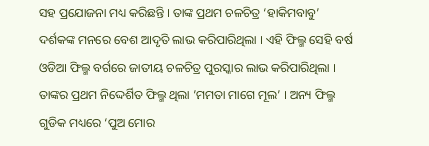ସହ ପ୍ରଯୋଜନା ମଧ୍ୟ କରିଛନ୍ତି । ତାଙ୍କ ପ୍ରଥମ ଚଳଚିତ୍ର ‘ହାକିମବାବୁ’ ଦର୍ଶକଙ୍କ ମନରେ ବେଶ ଆଦୃତି ଲାଭ କରିପାରିଥିଲା । ଏହି ଫିଲ୍ମ ସେହି ବର୍ଷ ଓଡିଆ ଫିଲ୍ମ ବର୍ଗରେ ଜାତୀୟ ଚଳଚିତ୍ର ପୁରସ୍କାର ଲାଭ କରିପାରିଥିଲା । ତାଙ୍କର ପ୍ରଥମ ନିଦ୍ଦେର୍ଶିତ ଫିଲ୍ମ ଥିଲା ’ମମତା ମାଗେ ମୂଲ’ । ଅନ୍ୟ ଫିଲ୍ମ ଗୁଡିକ ମଧ୍ୟରେ ‘ପୁଅ ମୋର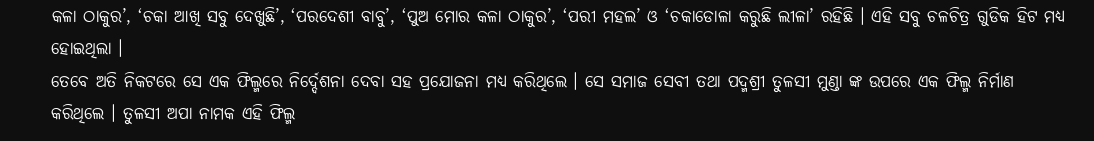କଳା ଠାକୁର’, ‘ଚକା ଆଖି ସବୁ ଦେଖୁଛି’, ‘ପରଦେଶୀ ବାବୁ’, ‘ପୁଅ ମୋର କଳା ଠାକୁର’, ‘ପରୀ ମହଲ’ ଓ ‘ଚକାଡୋଳା କରୁଛି ଲୀଳା’ ରହିଛି । ଏହି ସବୁ ଚଳଚିତ୍ର ଗୁଡିକ ହିଟ ମଧ୍ୟ ହୋଇଥିଲା ।
ତେବେ ଅତି ନିକଟରେ ସେ ଏକ ଫିଲ୍ମରେ ନିର୍ଦ୍ଦେଶନା ଦେବା ସହ ପ୍ରଯୋଜନା ମଧ୍ୟ କରିଥିଲେ । ସେ ସମାଜ ସେବୀ ତଥା ପଦ୍ମଶ୍ରୀ ତୁଳସୀ ମୁଣ୍ଡା ଙ୍କ ଉପରେ ଏକ ଫିଲ୍ମ ନିର୍ମାଣ କରିଥିଲେ । ତୁଳସୀ ଅପା ନାମକ ଏହି ଫିଲ୍ମ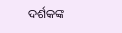ଦର୍ଶକଙ୍କ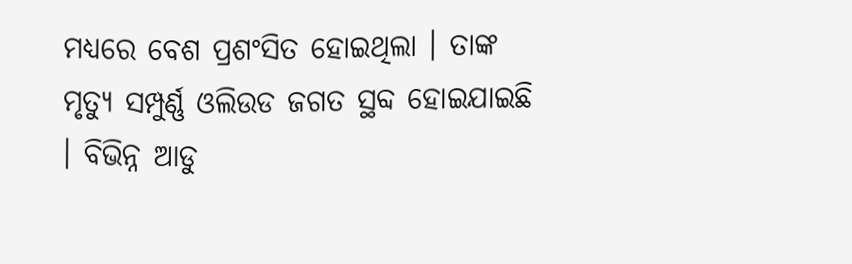ମଧ୍ୟରେ ବେଶ ପ୍ରଶଂସିତ ହୋଇଥିଲା । ତାଙ୍କ ମୃତ୍ୟୁ ସମ୍ପୁର୍ଣ୍ଣ ଓଲିଉଡ ଜଗତ ସ୍ଥବ୍ଦ ହୋଇଯାଇଛି । ବିଭିନ୍ନ ଆଡୁ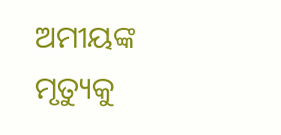ଅମୀୟଙ୍କ ମୃତ୍ୟୁକୁ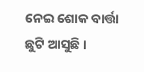ନେଇ ଶୋକ ବାର୍ତ୍ତା ଛୁଟି ଆସୁଛି ।